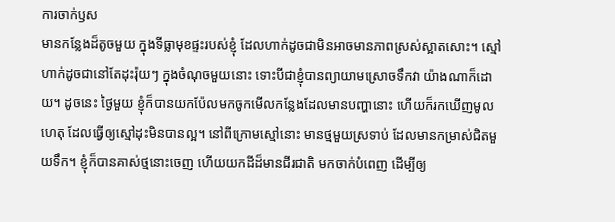ការចាក់ឫស
មានកន្លែងដ៏តូចមួយ ក្នុងទីធ្លាមុខផ្ទះរបស់ខ្ញុំ ដែលហាក់ដូចជាមិនអាចមានភាពស្រស់ស្អាតសោះ។ ស្មៅហាក់ដូចជានៅតែដុះរ៉ុយៗ ក្នុងចំណុចមួយនោះ ទោះបីជាខ្ញុំបានព្យាយាមស្រោចទឹកវា យ៉ាងណាក៏ដោយ។ ដូចនេះ ថ្ងៃមួយ ខ្ញុំក៏បានយកប៉ែលមកចូកមើលកន្លែងដែលមានបញ្ហានោះ ហើយក៏រកឃើញមូលហេតុ ដែលធ្វើឲ្យស្មៅដុះមិនបានល្អ។ នៅពីក្រោមស្មៅនោះ មានថ្មមួយស្រទាប់ ដែលមានកម្រាស់ជិតមួយទឹក។ ខ្ញុំក៏បានគាស់ថ្មនោះចេញ ហើយយកដីដ៏មានជីរជាតិ មកចាក់បំពេញ ដើម្បីឲ្យ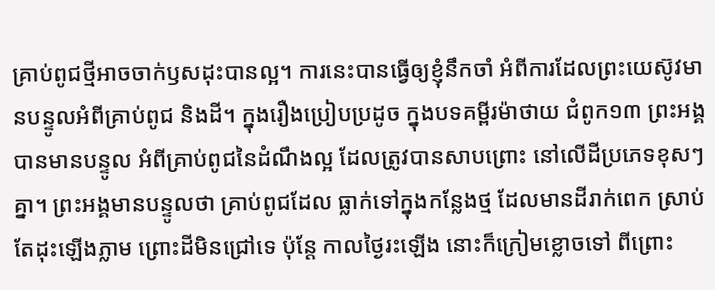គ្រាប់ពូជថ្មីអាចចាក់ឫសដុះបានល្អ។ ការនេះបានធ្វើឲ្យខ្ញុំនឹកចាំ អំពីការដែលព្រះយេស៊ូវមានបន្ទូលអំពីគ្រាប់ពូជ និងដី។ ក្នុងរឿងប្រៀបប្រដូច ក្នុងបទគម្ពីរម៉ាថាយ ជំពូក១៣ ព្រះអង្គបានមានបន្ទូល អំពីគ្រាប់ពូជនៃដំណឹងល្អ ដែលត្រូវបានសាបព្រោះ នៅលើដីប្រភេទខុសៗគ្នា។ ព្រះអង្គមានបន្ទូលថា គ្រាប់ពូជដែល ធ្លាក់ទៅក្នុងកន្លែងថ្ម ដែលមានដីរាក់ពេក ស្រាប់តែដុះឡើងភ្លាម ព្រោះដីមិនជ្រៅទេ ប៉ុន្តែ កាលថ្ងៃរះឡើង នោះក៏ក្រៀមខ្លោចទៅ ពីព្រោះ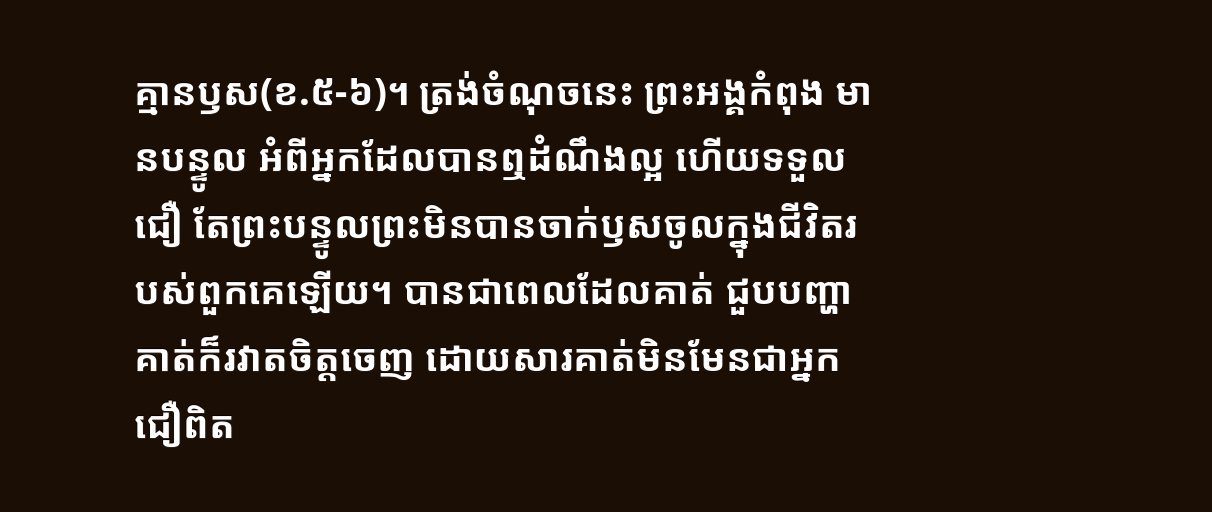គ្មានឫស(ខ.៥-៦)។ ត្រង់ចំណុចនេះ ព្រះអង្គកំពុង មានបន្ទូល អំពីអ្នកដែលបានឮដំណឹងល្អ ហើយទទួលជឿ តែព្រះបន្ទូលព្រះមិនបានចាក់ឫសចូលក្នុងជីវិតរបស់ពួកគេឡើយ។ បានជាពេលដែលគាត់ ជួបបញ្ហា គាត់ក៏រវាតចិត្តចេញ ដោយសារគាត់មិនមែនជាអ្នកជឿពិត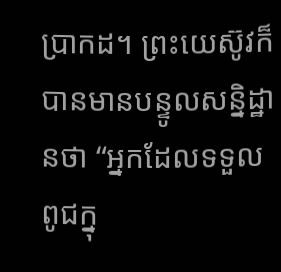ប្រាកដ។ ព្រះយេស៊ូវក៏បានមានបន្ទូលសន្និដ្ឋានថា “អ្នកដែលទទួលពូជក្នុ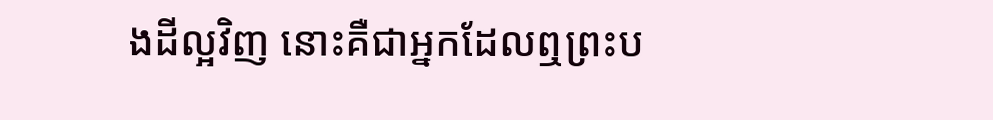ងដីល្អវិញ នោះគឺជាអ្នកដែលឮព្រះប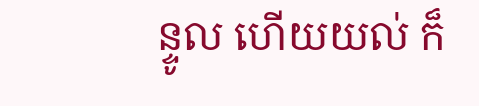ន្ទូល ហើយយល់ ក៏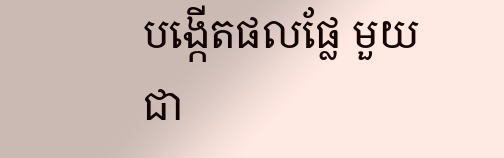បង្កើតផលផ្លែ មួយជា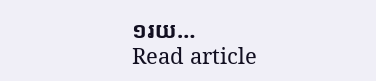១រយ…
Read article